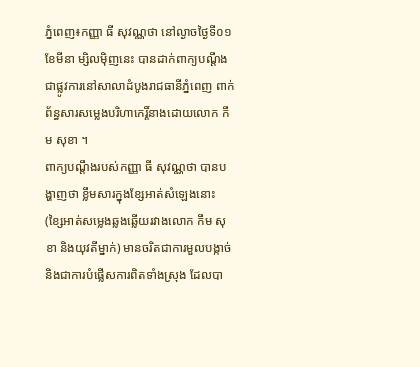ភ្នំពេញ៖កញ្ញា ធី សុវណ្ណថា នៅល្ងាចថ្ងៃទី០១ ខែមីនា ម្សិលម៉ិញនេះ បានដាក់ពាក្យបណ្ដឹងជាផ្លូវការនៅសាលាដំបូងរាជធានីភ្នំពេញ ពាក់ព័ន្ធសារសម្លេងបរិហាកេរ្តិ៍នាងដោយលោក កឹម សុខា ។
ពាក្យបណ្តឹងរបស់កញ្ញា ធី សុវណ្ណថា បានបង្ហាញថា ខ្លឹមសារក្នុងខ្សែអាត់សំឡេងនោះ (ខ្សៃអាត់សម្លេងឆ្លងឆ្លើយរវាងលោក កឹម សុខា និងយុវតីម្នាក់) មានចរិតជាការមួលបង្កាច់ និងជាការបំផ្លើសការពិតទាំងស្រុង ដែលបា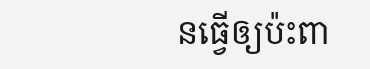នធ្វើឲ្យប៉ះពា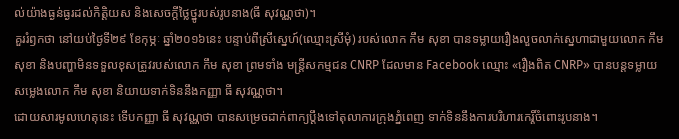ល់យ៉ាងធ្ងន់ធ្ងរដល់កិត្តិយស និងសេចក្តីថ្លៃថ្នូរបស់រូបនាង(ធី សុវណ្ណថា)។
គួររំឭកថា នៅយប់ថ្ងៃទី២៩ ខែកុម្ភៈ ឆ្នាំ២០១៦នេះ បន្ទាប់ពីស្រីស្នេហ៍(ឈ្មោះស្រីមុំ) របស់លោក កឹម សុខា បានទម្លាយរឿងលួចលាក់ស្នេហាជាមួយលោក កឹម សុខា និងបញ្ហាមិនទទួលខុសត្រូវរបស់លោក កឹម សុខា ព្រមទាំង មន្ត្រីសកម្មជន CNRP ដែលមាន Facebook ឈ្មោះ «រឿងពិត CNRP» បានបន្តទម្លាយសម្លេងលោក កឹម សុខា និយាយទាក់ទិននឹងកញ្ញា ធី សុវណ្ណថា។
ដោយសារមូលហេតុនេះ ទើបកញ្ញា ធី សុវណ្ណថា បានសម្រេចដាក់ពាក្យប្តឹងទៅតុលាការក្រុងភ្នំពេញ ទាក់ទិននឹងការបរិហារកេរ្តិ៍ចំពោះរូបនាង។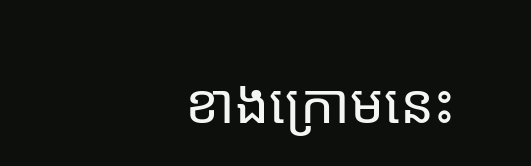ខាងក្រោមនេះ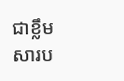ជាខ្លឹមសារប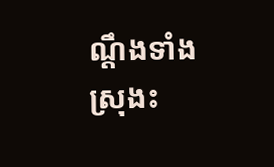ណ្តឹងទាំងស្រុងះ